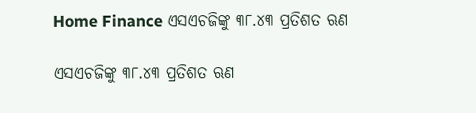Home Finance ଏସଏଚଜିଙ୍କୁ ୩୮.୪୩ ପ୍ରତିଶତ ଋଣ

ଏସଏଚଜିଙ୍କୁ ୩୮.୪୩ ପ୍ରତିଶତ ଋଣ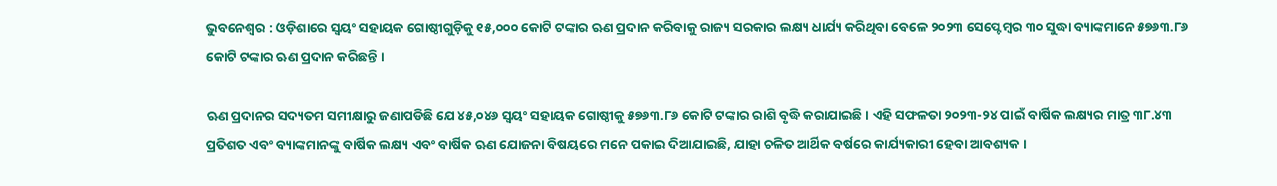ଭୁବନେଶ୍ୱର : ଓଡ଼ିଶାରେ ସ୍ୱୟଂ ସହାୟକ ଗୋଷ୍ଠୀଗୁଡ଼ିକୁ ୧୫,୦୦୦ କୋଟି ଟଙ୍କାର ଋଣ ପ୍ରଦାନ କରିବାକୁ ରାଜ୍ୟ ସରକାର ଲକ୍ଷ୍ୟ ଧାର୍ଯ୍ୟ କରିଥିବା ବେଳେ ୨୦୨୩ ସେପ୍ଟେମ୍ବର ୩୦ ସୁଦ୍ଧା ବ୍ୟାଙ୍କମାନେ ୫୭୬୩.୮୬ କୋଟି ଟଙ୍କାର ଋଣ ପ୍ରଦାନ କରିଛନ୍ତି ।

ଋଣ ପ୍ରଦାନର ସଦ୍ୟତମ ସମୀକ୍ଷାରୁ ଜଣାପଡିଛି ଯେ ୪୫,୦୪୬ ସ୍ୱୟଂ ସହାୟକ ଗୋଷ୍ଠୀକୁ ୫୭୬୩.୮୬ କୋଟି ଟଙ୍କାର ରାଶି ବୃଦ୍ଧି କରାଯାଇଛି । ଏହି ସଫଳତା ୨୦୨୩-୨୪ ପାଇଁ ବାର୍ଷିକ ଲକ୍ଷ୍ୟର ମାତ୍ର ୩୮.୪୩ ପ୍ରତିଶତ ଏବଂ ବ୍ୟାଙ୍କମାନଙ୍କୁ ବାର୍ଷିକ ଲକ୍ଷ୍ୟ ଏବଂ ବାର୍ଷିକ ଋଣ ଯୋଜନା ବିଷୟରେ ମନେ ପକାଇ ଦିଆଯାଇଛି, ଯାହା ଚଳିତ ଆର୍ଥିକ ବର୍ଷରେ କାର୍ଯ୍ୟକାରୀ ହେବା ଆବଶ୍ୟକ ।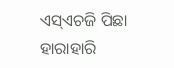ଏସ୍‌ଏଚଜି ପିଛା ହାରାହାରି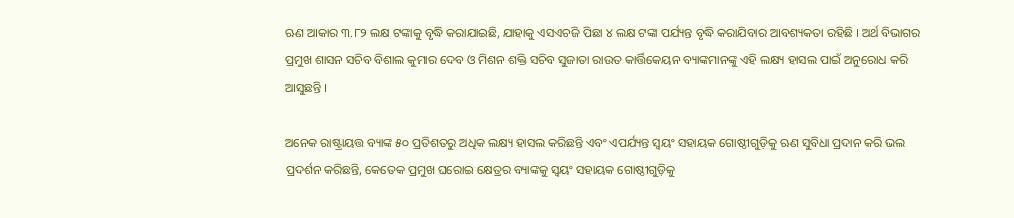ଋଣ ଆକାର ୩.୮୨ ଲକ୍ଷ ଟଙ୍କାକୁ ବୃଦ୍ଧି କରାଯାଇଛି, ଯାହାକୁ ଏସଏଚଜି ପିଛା ୪ ଲକ୍ଷ ଟଙ୍କା ପର୍ଯ୍ୟନ୍ତ ବୃଦ୍ଧି କରାଯିବାର ଆବଶ୍ୟକତା ରହିଛି । ଅର୍ଥ ବିଭାଗର ପ୍ରମୁଖ ଶାସନ ସଚିବ ବିଶାଲ କୁମାର ଦେବ ଓ ମିଶନ ଶକ୍ତି ସଚିବ ସୁଜାତା ରାଉତ କାର୍ତ୍ତିକେୟନ ବ୍ୟାଙ୍କମାନଙ୍କୁ ଏହି ଲକ୍ଷ୍ୟ ହାସଲ ପାଇଁ ଅନୁରୋଧ କରି ଆସୁଛନ୍ତି ।

ଅନେକ ରାଷ୍ଟ୍ରାୟତ୍ତ ବ୍ୟାଙ୍କ ୫୦ ପ୍ରତିଶତରୁ ଅଧିକ ଲକ୍ଷ୍ୟ ହାସଲ କରିଛନ୍ତି ଏବଂ ଏପର୍ଯ୍ୟନ୍ତ ସ୍ୱୟଂ ସହାୟକ ଗୋଷ୍ଠୀଗୁଡ଼ିକୁ ଋଣ ସୁବିଧା ପ୍ରଦାନ କରି ଭଲ ପ୍ରଦର୍ଶନ କରିଛନ୍ତି, କେତେକ ପ୍ରମୁଖ ଘରୋଇ କ୍ଷେତ୍ରର ବ୍ୟାଙ୍କକୁ ସ୍ୱୟଂ ସହାୟକ ଗୋଷ୍ଠୀଗୁଡ଼ିକୁ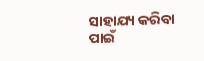ସାହାଯ୍ୟ କରିବା ପାଇଁ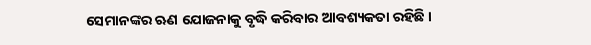ସେମାନଙ୍କର ଋଣ ଯୋଜନାକୁ ବୃଦ୍ଧି କରିବାର ଆବଶ୍ୟକତା ରହିଛି ।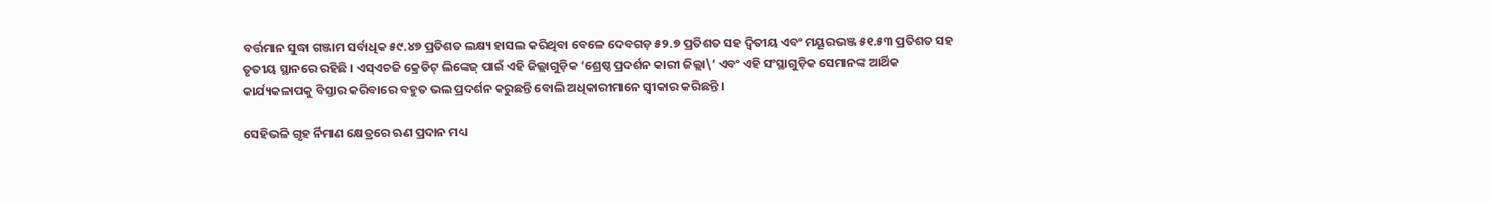ବର୍ତ୍ତମାନ ସୁଦ୍ଧା ଗଞ୍ଜାମ ସର୍ବାଧିକ ୫୯.୪୭ ପ୍ରତିଶତ ଲକ୍ଷ୍ୟ ହାସଲ କରିଥିବା ବେଳେ ଦେବଗଡ଼ ୫୨.୭ ପ୍ରତିଶତ ସହ ଦ୍ୱିତୀୟ ଏବଂ ମୟୂରଭଞ୍ଜ ୫୧.୫୩ ପ୍ରତିଶତ ସହ ତୃତୀୟ ସ୍ଥାନରେ ରହିଛି । ଏସ୍‌ଏଚଜି କ୍ରେଡିଟ୍ ଲିଙ୍କେଜ୍ ପାଇଁ ଏହି ଜିଲ୍ଲାଗୁଡ଼ିକ ‘ଶ୍ରେଷ୍ଠ ପ୍ରଦର୍ଶନ କାରୀ ଜିଲ୍ଲା\’ ଏବଂ ଏହି ସଂସ୍ଥାଗୁଡ଼ିକ ସେମାନଙ୍କ ଆର୍ଥିକ କାର୍ଯ୍ୟକଳାପକୁ ବିସ୍ତାର କରିବାରେ ବହୁତ ଭଲ ପ୍ରଦର୍ଶନ କରୁଛନ୍ତି ବୋଲି ଅଧିକାରୀମାନେ ସ୍ୱୀକାର କରିଛନ୍ତି ।

ସେହିଭଳି ଗୃହ ର୍ନିମାଣ କ୍ଷେତ୍ରରେ ଋଣ ପ୍ରଦାନ ମଧ୍ୟ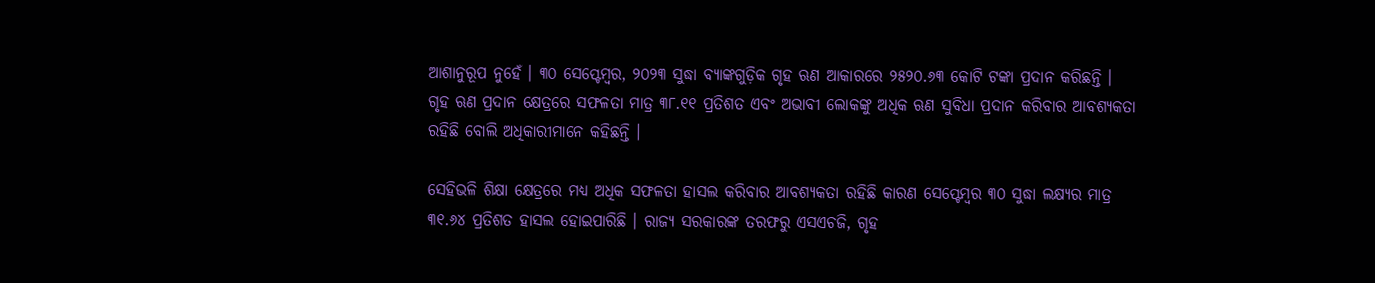ଆଶାନୁରୂପ ନୁହେଁ । ୩୦ ସେପ୍ଟେମ୍ବର, ୨୦୨୩ ସୁଦ୍ଧା ବ୍ୟାଙ୍କଗୁଡ଼ିକ ଗୃହ ଋଣ ଆକାରରେ ୨୫୨୦.୬୩ କୋଟି ଟଙ୍କା ପ୍ରଦାନ କରିଛନ୍ତି । ଗୃହ ଋଣ ପ୍ରଦାନ କ୍ଷେତ୍ରରେ ସଫଳତା ମାତ୍ର ୩୮.୧୧ ପ୍ରତିଶତ ଏବଂ ଅଭାବୀ ଲୋକଙ୍କୁ ଅଧିକ ଋଣ ସୁବିଧା ପ୍ରଦାନ କରିବାର ଆବଶ୍ୟକତା ରହିଛି ବୋଲି ଅଧିକାରୀମାନେ କହିଛନ୍ତି ।

ସେହିଭଳି ଶିକ୍ଷା କ୍ଷେତ୍ରରେ ମଧ୍ୟ ଅଧିକ ସଫଳତା ହାସଲ କରିବାର ଆବଶ୍ୟକତା ରହିଛି କାରଣ ସେପ୍ଟେମ୍ବର ୩୦ ସୁଦ୍ଧା ଲକ୍ଷ୍ୟର ମାତ୍ର ୩୧.୬୪ ପ୍ରତିଶତ ହାସଲ ହୋଇପାରିଛି । ରାଜ୍ୟ ସରକାରଙ୍କ ତରଫରୁ ଏସଏଚଜି, ଗୃହ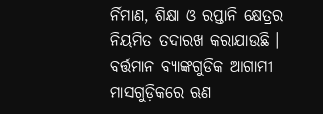ର୍ନିମାଣ, ଶିକ୍ଷା ଓ ରପ୍ତାନି କ୍ଷେତ୍ରର ନିୟମିତ ତଦାରଖ କରାଯାଉଛି । ବର୍ତ୍ତମାନ ବ୍ୟାଙ୍କଗୁଡିକ ଆଗାମୀ ମାସଗୁଡ଼ିକରେ ଋଣ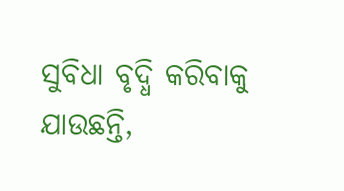ସୁବିଧା ବୃଦ୍ଧି କରିବାକୁ ଯାଉଛନ୍ତି,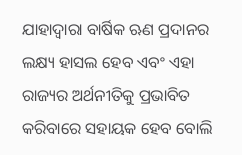ଯାହାଦ୍ୱାରା ବାର୍ଷିକ ଋଣ ପ୍ରଦାନର ଲକ୍ଷ୍ୟ ହାସଲ ହେବ ଏବଂ ଏହା ରାଜ୍ୟର ଅର୍ଥନୀତିକୁ ପ୍ରଭାବିତ କରିବାରେ ସହାୟକ ହେବ ବୋଲି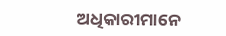ଅଧିକାରୀମାନେ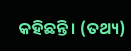କହିଛନ୍ତି । (ତଥ୍ୟ)